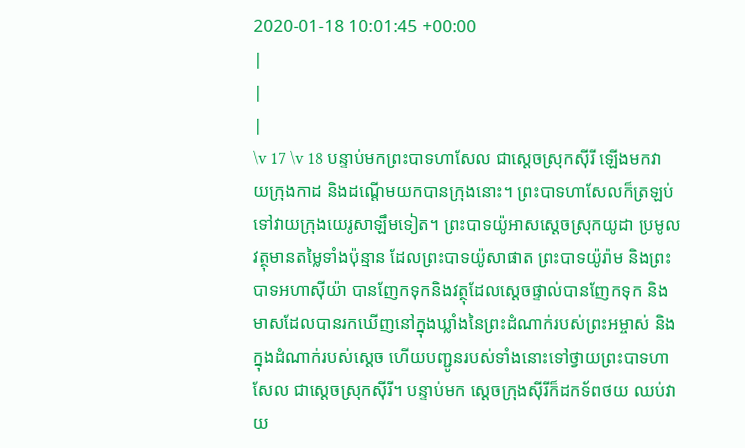2020-01-18 10:01:45 +00:00
|
|
|
\v 17 \v 18 បន្ទាប់មកព្រះបាទហាសែល ជាស្ដេចស្រុកស៊ីរី ឡើងមកវាយក្រុងកាដ និងដណ្ដើមយកបានក្រុងនោះ។ ព្រះបាទហាសែលក៏ត្រឡប់ទៅវាយក្រុងយេរូសាឡឹមទៀត។ ព្រះបាទយ៉ូអាសស្ដេចស្រុកយូដា ប្រមូលវត្ថុមានតម្លៃទាំងប៉ុន្មាន ដែលព្រះបាទយ៉ូសាផាត ព្រះបាទយ៉ូរ៉ាម និងព្រះបាទអហាស៊ីយ៉ា បានញែកទុកនិងវត្ថុដែលស្ដេចផ្ទាល់បានញែកទុក និងមាសដែលបានរកឃើញនៅក្នុងឃ្លាំងនៃព្រះដំណាក់របស់ព្រះអម្ចាស់ និងក្នុងដំណាក់របស់ស្តេច ហើយបញ្ជូនរបស់ទាំងនោះទៅថ្វាយព្រះបាទហាសែល ជាស្ដេចស្រុកស៊ីរី។ បន្ទាប់មក ស្ដេចក្រុងស៊ីរីក៏ដកទ័ពថយ ឈប់វាយ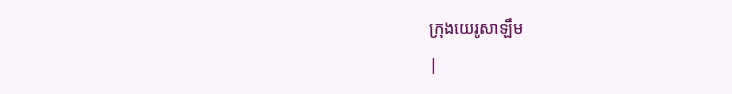ក្រុងយេរូសាឡឹម
|